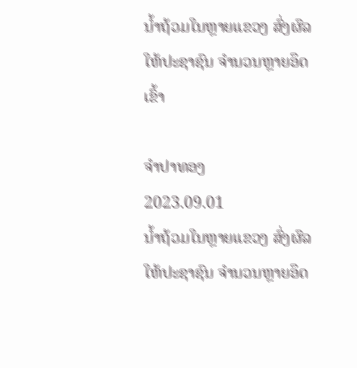ນ້ຳຖ້ວມໃນຫຼາຍແຂວງ ສົ່ງຜົລໃຫ້ປະຊາຊົນ ຈຳນວນຫຼາຍອຶດເຂົ້າ

ຈຳປາທອງ
2023.09.01
ນ້ຳຖ້ວມໃນຫຼາຍແຂວງ ສົ່ງຜົລໃຫ້ປະຊາຊົນ ຈຳນວນຫຼາຍອຶດ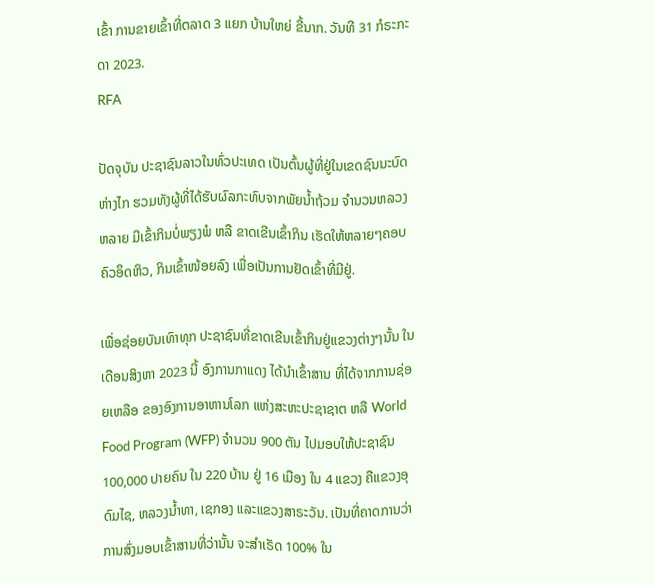ເຂົ້າ ການຂາຍເຂົ້າທີ່ຕລາດ 3 ແຍກ ບ້ານໃຫຍ່ ຂີ້ນາກ. ວັນທີ 31 ກໍຣະກະດາ 2023.
RFA

ປັດຈຸບັນ ປະຊາຊົນລາວໃນທົ່ວປະເທດ ເປັນຕົ້ນຜູ້ທີ່ຢູ່ໃນເຂດຊົນນະບົດ ຫ່າງໄກ ຮວມທັງຜູ້ທີ່ໄດ້ຮັບຜົລກະທົບຈາກພັຍນໍ້າຖ້ວມ ຈໍານວນຫລວງຫລາຍ ມີເຂົ້າກິນບໍ່ພຽງພໍ ຫລື ຂາດເຂີນເຂົ້າກິນ ເຮັດໃຫ້ຫລາຍໆຄອບຄົວອຶດຫິວ, ກິນເຂົ້າໜ້ອຍລົງ ເພື່ອເປັນການຢັດເຂົ້າທີ່ມີຢູ່.

ເພື່ອຊ່ອຍບັນເທົາທຸກ ປະຊາຊົນທີ່ຂາດເຂີນເຂົ້າກິນຢູ່ແຂວງຕ່າງໆນັ້ນ ໃນເດືອນສິງຫາ 2023 ນີ້ ອົງການກາແດງ ໄດ້ນໍາເຂົ້າສານ ທີ່ໄດ້ຈາກການຊ່ອຍເຫລືອ ຂອງອົງການອາຫານໂລກ ແຫ່ງສະຫະປະຊາຊາຕ ຫລື World Food Program (WFP) ຈໍານວນ 900 ຕັນ ໄປມອບໃຫ້ປະຊາຊົນ 100,000 ປາຍຄົນ ໃນ 220 ບ້ານ ຢູ່ 16 ເມືອງ ໃນ 4 ແຂວງ ຄືແຂວງອຸດົມໄຊ, ຫລວງນໍ້າທາ, ເຊກອງ ແລະແຂວງສາຣະວັນ. ເປັນທີ່ຄາດການວ່າ ການສົ່ງມອບເຂົ້າສານທີ່ວ່ານັ້ນ ຈະສໍາເຣັດ 100% ໃນ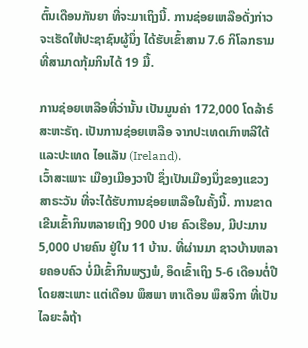ຕົ້ນເດືອນກັນຍາ ທີ່ຈະມາເຖິງນີ້. ການຊ່ອຍເຫລືອດັ່ງກ່າວ ຈະເຮັດໃຫ້ປະຊາຊົນຜູ້ນຶ່ງ ໄດ້ຮັບເຂົ້າສານ 7.6 ກິໂລກຣາມ ທີ່ສາມາດກຸ້ມກິນໄດ້ 19 ມື້.

ການຊ່ອຍເຫລືອທີ່ວ່ານັ້ນ ເປັນມູນຄ່າ 172,000 ໂດລ້າຣ໌ສະຫະຣັຖ. ເປັນການຊ່ອຍເຫລືອ ຈາກປະເທດເກົາຫລີໃຕ້ ແລະປະເທດ ໄອແລັນ (Ireland).
ເວົ້າສະເພາະ ເມືອງເມືອງວາປີ ຊຶ່ງເປັນເມືອງນຶ່ງຂອງແຂວງສາຣະວັນ ທີ່ຈະໄດ້ຮັບການຊ່ອຍເຫລືອໃນຄັ້ງນີ້. ການຂາດເຂີນເຂົ້າກິນຫລາຍເຖິງ 900 ປາຍ ຄົວເຮືອນ, ມີປະມານ 5,000 ປາຍຄົນ ຢູ່ໃນ 11 ບ້ານ. ທີ່ຜ່ານມາ ຊາວບ້ານຫລາຍຄອບຄົວ ບໍ່ມີເຂົ້າກິນພຽງພໍ, ອຶດເຂົ້າເຖິງ 5-6 ເດືອນຕໍ່ປີ ໂດຍສະເພາະ ແຕ່ເດືອນ ພຶສພາ ຫາເດືອນ ພຶສຈິກາ ທີ່ເປັນໄລຍະລໍຖ້າ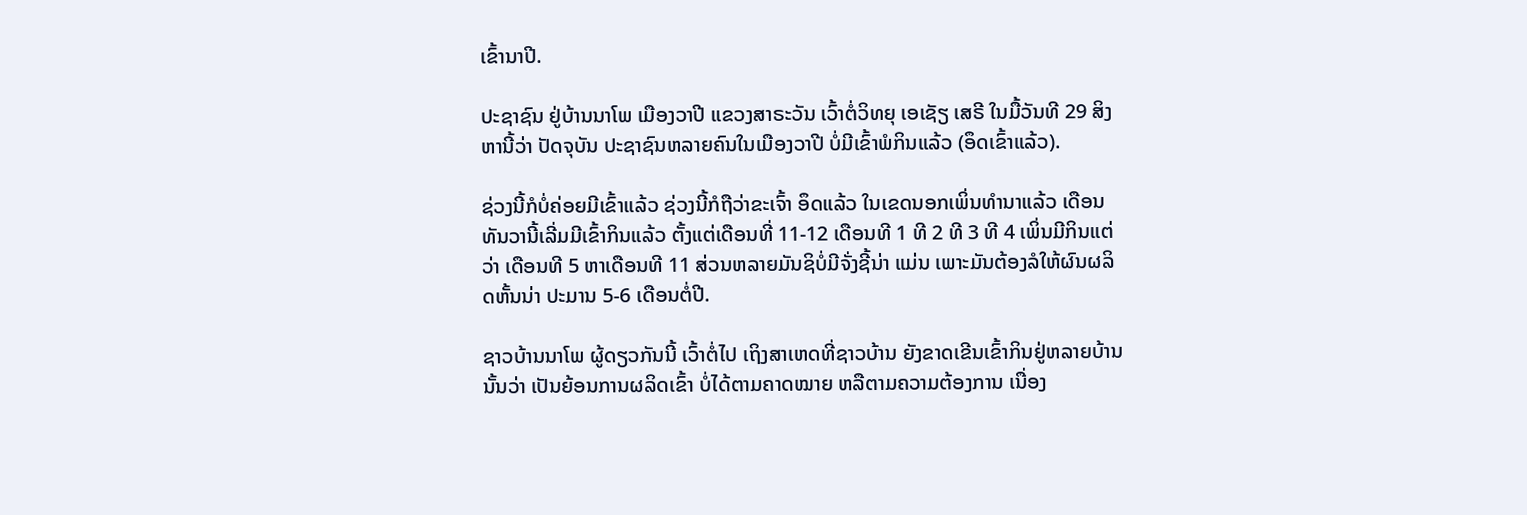ເຂົ້ານາປີ.

ປະຊາຊົນ ຢູ່ບ້ານນາໂພ ເມືອງວາປີ ແຂວງສາຣະວັນ ເວົ້າຕໍ່ວິທຍຸ ເອເຊັຽ ເສຣີ ໃນມື້ວັນທີ 29 ສິງຫານີ້ວ່າ ປັດຈຸບັນ ປະຊາຊົນຫລາຍຄົນໃນເມືອງວາປີ ບໍ່ມີເຂົ້າພໍກິນແລ້ວ (ອຶດເຂົ້າແລ້ວ).

ຊ່ວງນີ້ກໍບໍ່ຄ່ອຍມີເຂົ້າແລ້ວ ຊ່ວງນີ້ກໍຖືວ່າຂະເຈົ້າ ອຶດແລ້ວ ໃນເຂດນອກເພິ່ນທໍານາແລ້ວ ເດືອນທັນວານີ້ເລີ່ມມີເຂົ້າກິນແລ້ວ ຕັ້ງແຕ່ເດືອນທີ່ 11-12 ເດືອນທີ 1 ທີ 2 ທີ 3 ທີ 4 ເພິ່ນມີກິນແຕ່ວ່າ ເດືອນທີ 5 ຫາເດືອນທີ 11 ສ່ວນຫລາຍມັນຊິບໍ່ມີຈັ່ງຊີ້ນ່າ ແມ່ນ ເພາະມັນຕ້ອງລໍໃຫ້ຜົນຜລິດຫັ້ນນ່າ ປະມານ 5-6 ເດືອນຕໍ່ປີ.

ຊາວບ້ານນາໂພ ຜູ້ດຽວກັນນີ້ ເວົ້າຕໍ່ໄປ ເຖິງສາເຫດທີ່ຊາວບ້ານ ຍັງຂາດເຂີນເຂົ້າກິນຢູ່ຫລາຍບ້ານນັ້ນວ່າ ເປັນຍ້ອນການຜລິດເຂົ້າ ບໍ່ໄດ້ຕາມຄາດໝາຍ ຫລືຕາມຄວາມຕ້ອງການ ເນື່ອງ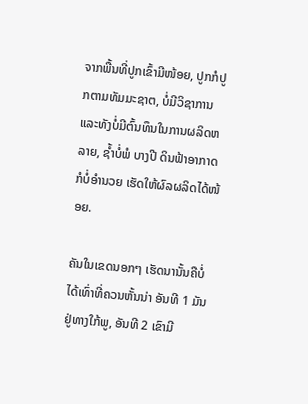ຈາກພື້ນທີ່ປູກເຂົ້າມີໜ້ອຍ, ປູກກໍປູກຕາມທັມມະຊາຕ, ບໍ່ມີວິຊາການ ແລະທັງບໍ່ມີຕົ້ນທຶນໃນການຜລິດຫລາຍ, ຊໍ້າບໍ່ພໍ ບາງປີ ດິນຟ້າອາກາດກໍບໍ່ອໍານວຍ ເຮັດໃຫ້ຜົລຜລິດໄດ້ໜ້ອຍ.

ຄັນໃນເຂດນອກໆ ເຮັດນານັ້ນຄືບໍ່ໄດ້ເທົ່າທີ່ຄວນຫັ້ນນ່າ ອັນທີ 1 ມັນຢູ່ທາງໃກ້ພູ, ອັນທີ 2 ເຂົາມີ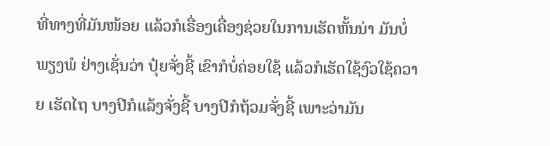ທີ່ທາງທີ່ມັນໜ້ອຍ ແລ້ວກໍເຣື່ອງເຄື່ອງຊ່ວຍໃນການເຮັດຫັ້ນນ່າ ມັນບໍ່ພຽງພໍ ຢ່າງເຊັ່ນວ່າ ປຸ໋ຍຈັ່ງຊີ້ ເຂົາກໍບໍ່ຄ່ອຍໃຊ້ ແລ້ວກໍເຮັດໃຊ້ງົວໃຊ້ຄວາຍ ເຮັດໄຖ ບາງປີກໍແລ້ງຈັ່ງຊີ້ ບາງປີກໍຖ້ວມຈັ່ງຊີ້ ເພາະວ່າມັນ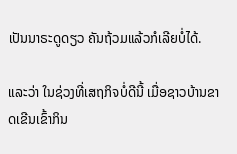ເປັນນາຣະດູດຽວ ຄັນຖ້ວມແລ້ວກໍເລີຍບໍ່ໄດ້.

ແລະວ່າ ໃນຊ່ວງທີ່ເສຖກິຈບໍ່ດີນີ້ ເມື່ອຊາວບ້ານຂາດເຂີນເຂົ້າກິນ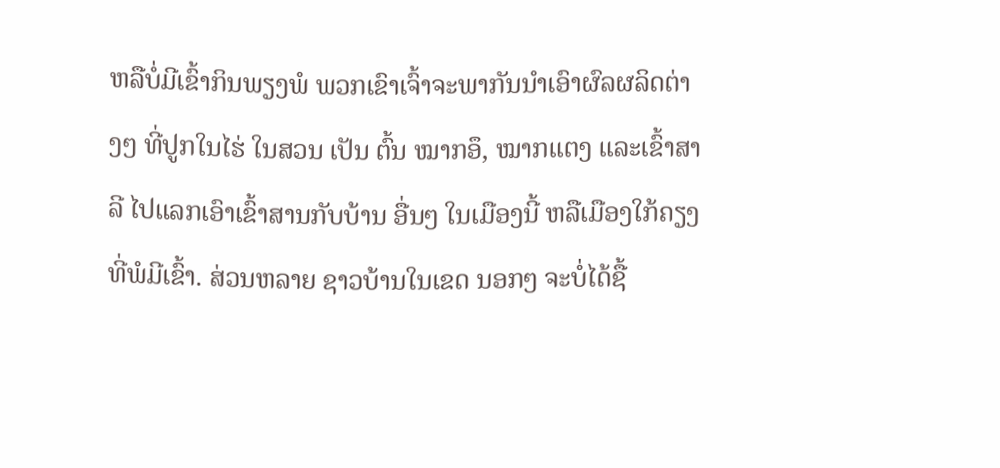ຫລືບໍ່ມີເຂົ້າກິນພຽງພໍ ພວກເຂົາເຈົ້າຈະພາກັນນໍາເອົາຜົລຜລິດຕ່າງໆ ທີ່ປູກໃນໄຮ່ ໃນສວນ ເປັນ ຕົ້ນ ໝາກອຶ, ໝາກແຕງ ແລະເຂົ້າສາລີ ໄປແລກເອົາເຂົ້າສານກັບບ້ານ ອື່ນໆ ໃນເມືອງນີ້ ຫລືເມືອງໃກ້ຄຽງທີ່ພໍມີເຂົ້າ. ສ່ວນຫລາຍ ຊາວບ້ານໃນເຂດ ນອກໆ ຈະບໍ່ໄດ້ຊື້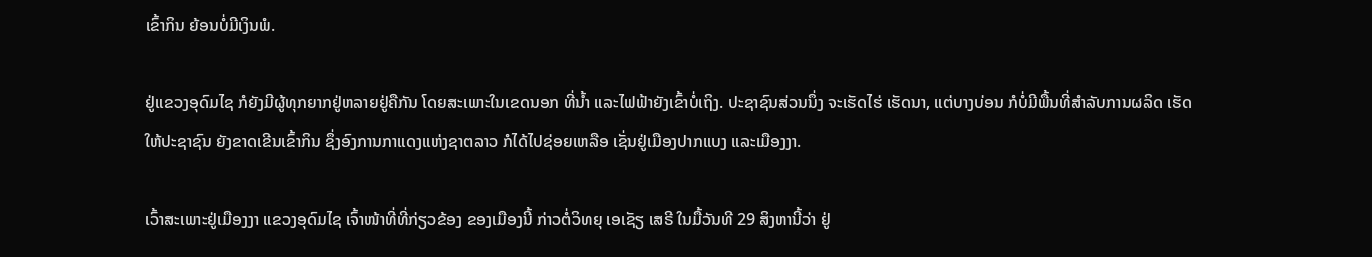ເຂົ້າກິນ ຍ້ອນບໍ່ມີເງິນພໍ.

ຢູ່ແຂວງອຸດົມໄຊ ກໍຍັງມີຜູ້ທຸກຍາກຢູ່ຫລາຍຢູ່ຄືກັນ ໂດຍສະເພາະໃນເຂດນອກ ທີ່ນໍ້າ ແລະໄຟຟ້າຍັງເຂົ້າບໍ່ເຖິງ. ປະຊາຊົນສ່ວນນຶ່ງ ຈະເຮັດໄຮ່ ເຮັດນາ, ແຕ່ບາງບ່ອນ ກໍບໍ່ມີພື້ນທີ່ສໍາລັບການຜລິດ ເຮັດໃຫ້ປະຊາຊົນ ຍັງຂາດເຂີນເຂົ້າກິນ ຊຶ່ງອົງການກາແດງແຫ່ງຊາຕລາວ ກໍໄດ້ໄປຊ່ອຍເຫລືອ ເຊັ່ນຢູ່ເມືອງປາກແບງ ແລະເມືອງງາ.

ເວົ້າສະເພາະຢູ່ເມືອງງາ ແຂວງອຸດົມໄຊ ເຈົ້າໜ້າທີ່ທີ່ກ່ຽວຂ້ອງ ຂອງເມືອງນີ້ ກ່າວຕໍ່ວິທຍຸ ເອເຊັຽ ເສຣີ ໃນມື້ວັນທີ 29 ສິງຫານີ້ວ່າ ຢູ່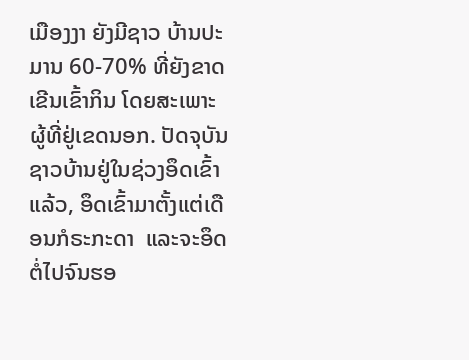ເມືອງງາ ຍັງມີຊາວ ບ້ານປະມານ 60-70% ທີ່ຍັງຂາດເຂີນເຂົ້າກິນ ໂດຍສະເພາະຜູ້ທີ່ຢູ່ເຂດນອກ. ປັດຈຸບັນ ຊາວບ້ານຢູ່ໃນຊ່ວງອຶດເຂົ້າແລ້ວ, ອຶດເຂົ້າມາຕັ້ງແຕ່ເດືອນກໍຣະກະດາ  ແລະຈະອຶດຕໍ່ໄປຈົນຮອ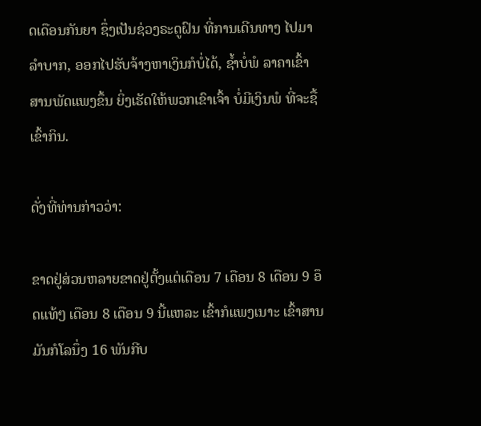ດເດືອນກັນຍາ ຊຶ່ງເປັນຊ່ວງຣະດູຝົນ ທີ່ການເດີນທາງ ໄປມາລໍາບາກ, ອອກໄປຮັບຈ້າງຫາເງິນກໍບໍ່ໄດ້, ຊໍ້າບໍ່ພໍ ລາຄາເຂົ້າສານພັດແພງຂຶ້ນ ຍິ່ງເຮັດໃຫ້ພວກເຂົາເຈົ້າ ບໍ່ມີເງິນພໍ ທີ່ຈະຊື້ເຂົ້າກິນ.

ດັ່ງທີ່ທ່ານກ່າວວ່າ:

ຂາດຢູ່ສ່ວນຫລາຍຂາດຢູ່ຕັ້ງແຕ່ເດືອນ 7 ເດືອນ 8 ເດືອນ 9 ອຶດແທ້ໆ ເດືອນ 8 ເດືອນ 9 ນີ້ແຫລະ ເຂົ້າກໍແພງເນາະ ເຂົ້າສານມັນກໍໂລນຶ່ງ 16 ພັນກີບ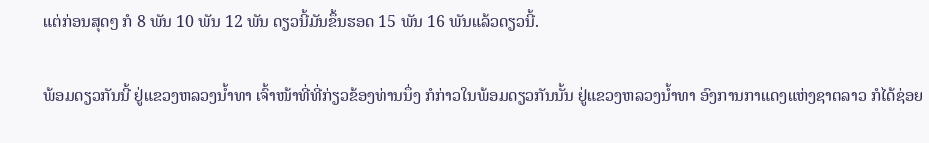ແຕ່ກ່ອນສຸດໆ ກໍ 8 ພັນ 10 ພັນ 12 ພັນ ດຽວນີ້ມັນຂຶ້ນຮອດ 15 ພັນ 16 ພັນແລ້ວດຽວນີ້.

ພ້ອມດຽວກັນນີ້ ຢູ່ແຂວງຫລວງນໍ້າທາ ເຈົ້າໜ້າທີ່ທີ່ກ່ຽວຂ້ອງທ່ານນຶ່ງ ກໍກ່າວໃນພ້ອມດຽວກັນນັ້ນ ຢູ່ແຂວງຫລວງນໍ້າທາ ອົງການກາແດງແຫ່ງຊາຕລາວ ກໍໄດ້ຊ່ອຍ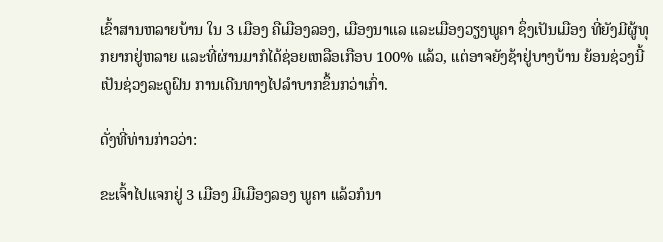ເຂົ້າສານຫລາຍບ້ານ ໃນ 3 ເມືອງ ຄືເມືອງລອງ, ເມືອງນາແລ ແລະເມືອງວຽງພູຄາ ຊຶ່ງເປັນເມືອງ ທີ່ຍັງມີຜູ້ທຸກຍາກຢູ່ຫລາຍ ແລະທີ່ຜ່ານມາກໍໄດ້ຊ່ອຍເຫລືອເກືອບ 100% ແລ້ວ, ແຕ່ອາຈຍັງຊ້າຢູ່ບາງບ້ານ ຍ້ອນຊ່ວງນີ້ເປັນຊ່ວງລະດູຝົນ ການເດີນທາງໄປລໍາບາກຂຶ້ນກວ່າເກົ່າ.

ດັ່ງທີ່ທ່ານກ່າວວ່າ:

ຂະເຈົ້າໄປແຈກຢູ່ 3 ເມືອງ ມີເມືອງລອງ ພູຄາ ແລ້ວກໍນາ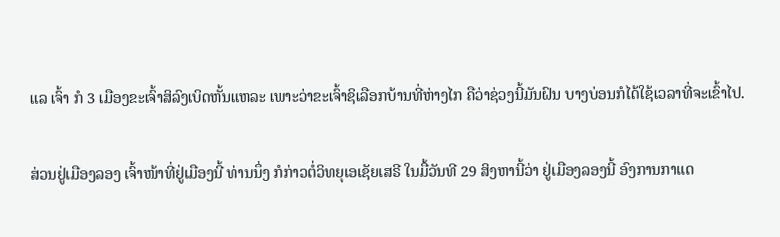ແລ ເຈົ້າ ກໍ 3 ເມືອງຂະເຈົ້າສິລົງເບິດຫັ້ນແຫລະ ເພາະວ່າຂະເຈົ້າຊິເລືອກບ້ານທີ່ຫ່າງໄກ ຄືວ່າຊ່ວງນີ້ມັນຝົນ ບາງບ່ອນກໍໄດ້ໃຊ້ເວລາທີ່ຈະເຂົ້າໄປ.

ສ່ວນຢູ່ເມືອງລອງ ເຈົ້າໜ້າທີ່ຢູ່ເມືອງນີ້ ທ່ານນຶ່ງ ກໍກ່າວຕໍ່ວິທຍຸເອເຊັຍເສຣີ ໃນມື້ວັນທີ 29 ສິງຫານີ້ວ່າ ຢູ່ເມືອງລອງນີ້ ອົງການກາແດ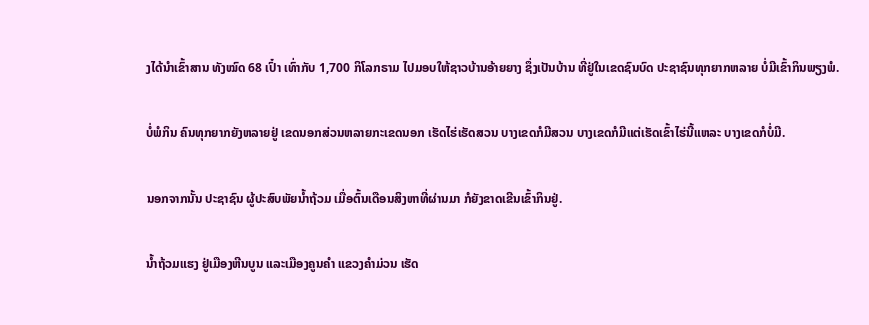ງໄດ້ນໍາເຂົ້າສານ ທັງໝົດ 68 ເປົ໋າ ເທົ່າກັບ 1,700 ກິໂລກຣາມ ໄປມອບໃຫ້ຊາວບ້ານອ້າຍຍາງ ຊຶ່ງເປັນບ້ານ ທີ່ຢູ່ໃນເຂດຊົນບົດ ປະຊາຊົນທຸກຍາກຫລາຍ ບໍ່ມີເຂົ້າກິນພຽງພໍ.

ບໍ່ພໍກິນ ຄົນທຸກຍາກຍັງຫລາຍຢູ່ ເຂດນອກສ່ວນຫລາຍກະເຂດນອກ ເຮັດໄຮ່ເຮັດສວນ ບາງເຂດກໍມີສວນ ບາງເຂດກໍມີແຕ່ເຮັດເຂົ້າໄຮ່ນີ້ແຫລະ ບາງເຂດກໍບໍ່ມີ.

ນອກຈາກນັ້ນ ປະຊາຊົນ ຜູ້ປະສົບພັຍນໍ້າຖ້ວມ ເມື່ອຕົ້ນເດືອນສິງຫາທີ່ຜ່ານມາ ກໍຍັງຂາດເຂີນເຂົ້າກິນຢູ່.

ນໍ້າຖ້ວມແຮງ ຢູ່ເມືອງຫີນບູນ ແລະເມືອງຄູນຄໍາ ແຂວງຄໍາມ່ວນ ເຮັດ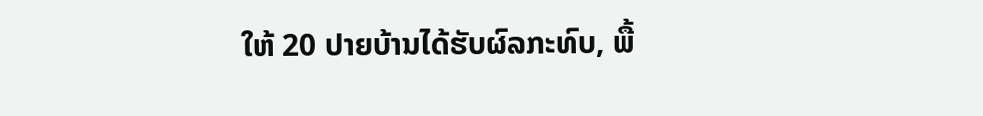ໃຫ້ 20 ປາຍບ້ານໄດ້ຮັບຜົລກະທົບ, ພື້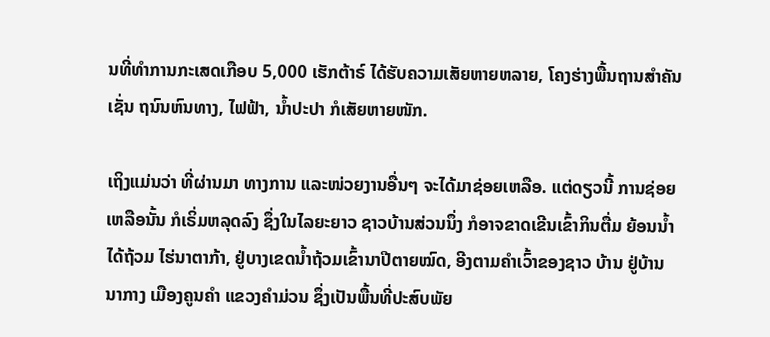ນທີ່ທໍາການກະເສດເກືອບ 5,000 ເຮັກຕ້າຣ໌ ໄດ້ຮັບຄວາມເສັຍຫາຍຫລາຍ, ໂຄງຮ່າງພື້ນຖານສໍາຄັນ ເຊັ່ນ ຖນົນຫົນທາງ, ໄຟຟ້າ, ນໍ້າປະປາ ກໍເສັຍຫາຍໜັກ.

ເຖິງແມ່ນວ່າ ທີ່ຜ່ານມາ ທາງການ ແລະໜ່ວຍງານອື່ນໆ ຈະໄດ້ມາຊ່ອຍເຫລືອ. ແຕ່ດຽວນີ້ ການຊ່ອຍເຫລືອນັ້ນ ກໍເຣິ່ມຫລຸດລົງ ຊຶ່ງໃນໄລຍະຍາວ ຊາວບ້ານສ່ວນນຶ່ງ ກໍອາຈຂາດເຂີນເຂົ້າກິນຕື່ມ ຍ້ອນນໍ້າໄດ້ຖ້ວມ ໄຮ່ນາຕາກ້າ, ຢູ່ບາງເຂດນໍ້າຖ້ວມເຂົ້ານາປີຕາຍໝົດ, ອີງຕາມຄໍາເວົ້າຂອງຊາວ ບ້ານ ຢູ່ບ້ານນາກາງ ເມືອງຄູນຄໍາ ແຂວງຄໍາມ່ວນ ຊຶ່ງເປັນພື້ນທີ່ປະສົບພັຍ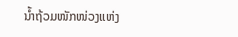ນໍ້າຖ້ວມໜັກໜ່ວງແຫ່ງ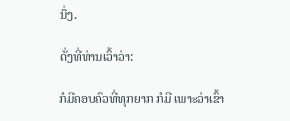ນຶ່ງ.

ດັ່ງທີ່ທ່ານເວົ້າວ່າ:

ກໍມີຄອບຄົວທີ່ທຸກຍາກ ກໍມີ ເພາະວ່າເຂົ້າ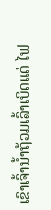ເຂົາເຈົ້ານໍ້າຖ້ວມເລົ້າເບິດແດ່ ໄຟ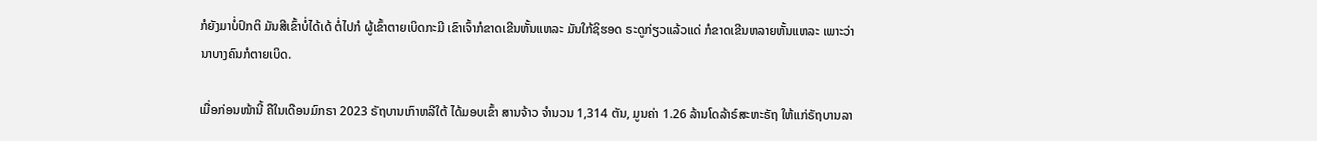ກໍຍັງມາບໍ່ປົກຕິ ມັນສີເຂົ້າບໍ່ໄດ້ເດ້ ຕໍ່ໄປກໍ ຜູ້ເຂົ້າຕາຍເບິດກະມີ ເຂົາເຈົ້າກໍຂາດເຂີນຫັ້ນແຫລະ ມັນໃກ້ຊິຮອດ ຣະດູກ່ຽວແລ້ວແດ່ ກໍຂາດເຂີນຫລາຍຫັ້ນແຫລະ ເພາະວ່ານາບາງຄົນກໍຕາຍເບິດ.

ເມື່ອກ່ອນໜ້ານີ້ ຄືໃນເດືອນມົກຣາ 2023 ຣັຖບານເກົາຫລີໃຕ້ ໄດ້ມອບເຂົ້າ ສານຈ້າວ ຈໍານວນ 1,314 ຕັນ, ມູນຄ່າ 1.26 ລ້ານໂດລ້າຣ໌ສະຫະຣັຖ ໃຫ້ແກ່ຣັຖບານລາ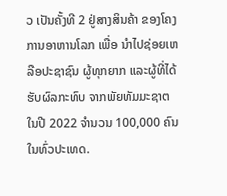ວ ເປັນຄັ້ງທີ 2 ຢູ່ສາງສິນຄ້າ ຂອງໂຄງການອາຫານໂລກ ເພື່ອ ນໍາໄປຊ່ອຍເຫລືອປະຊາຊົນ ຜູ້ທຸກຍາກ ແລະຜູ້ທີ່ໄດ້ຮັບຜົລກະທົບ ຈາກພັຍທັມມະຊາຕ ໃນປີ 2022 ຈໍານວນ 100,000 ຄົນ ໃນທົ່ວປະເທດ.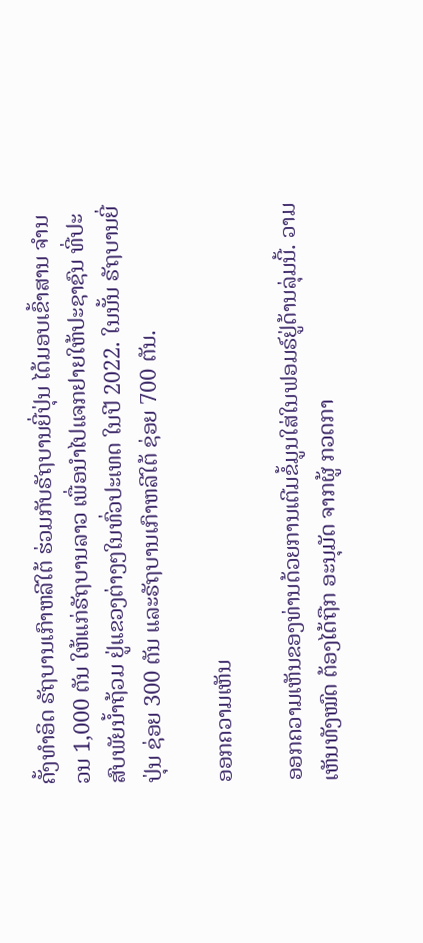ຄັ້ງທໍາອິດ ຣັຖບານເກົາຫລີໃຕ້ ຮ່ວມກັບຣັຖບານຍີ່ປຸ່ນ ໄດ້ມອບເຂົ້າສານ ຈໍານວນ 1,000 ຕັນ ໃຫ້ແກ່ຣັຖບານລາວ ເພື່ອນໍາໄປແຈກຢາຍໃຫ້ປະຊາຊົນ ທີ່ປະສົບພັຍນໍ້າຖ້ວມ ຢູ່ແຂວງຕ່າງໆໃນທົ່ວປະເທດ ໃນປີ 2022. ໃນນັ້ນ ຣັຖບານຍີ່ປຸ່ນ ຊ່ອຍ 300 ຕັນ ແລະຣັຖບານເກົາຫລີໃຕ້ ຊ່ອຍ 700 ຕັນ.

ອອກຄວາມເຫັນ

ອອກຄວາມເຫັນຂອງທ່ານດ້ວຍການເຕີມຂໍ້ມູນໃສ່ໃນຟອມຣ໌ຢູ່ດ້ານລຸ່ມນີ້. ວາມເຫັນທັງໝົດ ຕ້ອງໄດ້ຖືກ ອະນຸມັດ ຈາກຜູ້ ກວດກາ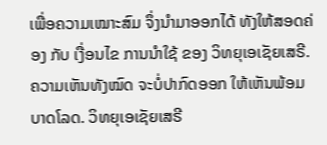ເພື່ອຄວາມເໝາະສົມ ຈຶ່ງນໍາມາອອກໄດ້ ທັງໃຫ້ສອດຄ່ອງ ກັບ ເງື່ອນໄຂ ການນຳໃຊ້ ຂອງ ວິທຍຸເອເຊັຍເສຣີ. ຄວາມເຫັນທັງໝົດ ຈະບໍ່ປາກົດອອກ ໃຫ້ເຫັນພ້ອມບາດໂລດ. ວິທຍຸເອເຊັຍເສຣີ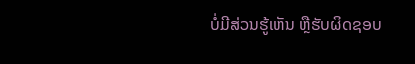ບໍ່ມີສ່ວນຮູ້ເຫັນ ຫຼືຮັບຜິດຊອບ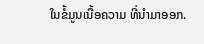ໃນຂໍ້ມູນເນື້ອຄວາມ ທີ່ນໍາມາອອກ.